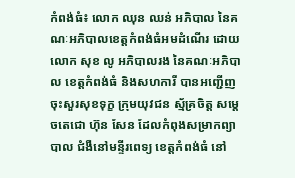កំពង់ធំ៖ លោក ឈុន ឈន់ អភិបាល នៃគណៈអភិបាលខេត្តកំពង់ធំអមដំណើរ ដោយលោក សុខ លូ អភិបាលរង នៃគណៈអភិបាល ខេត្តកំពង់ធំ និងសហការី បានអញ្ជើញ ចុះសួរសុខទុក្ខ ក្រុមយុវជន ស្ម័គ្រចិត្ត សម្តេចតេជោ ហ៊ុន សែន ដែលកំពុងសម្រាកព្យាបាល ជំងឺនៅមន្ទីរពេទ្យ ខេត្តកំពង់ធំ នៅ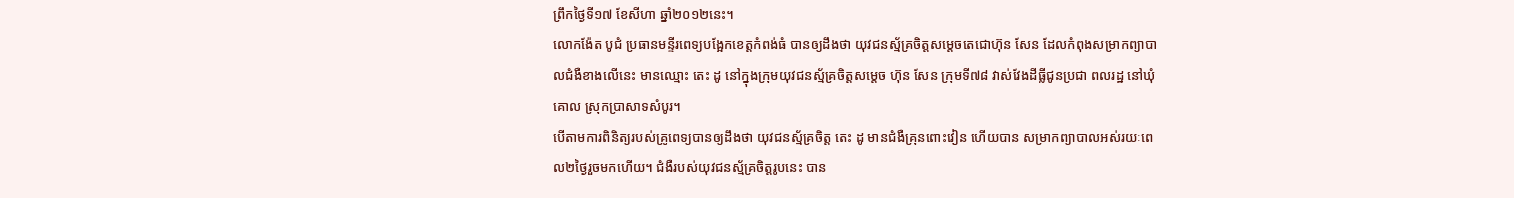ព្រឹកថ្ងៃទី១៧ ខែសីហា ឆ្នាំ២០១២នេះ។
លោកង៉ែត បូជំ ប្រធានមន្ទីរពេទ្យបង្អែកខេត្តកំពង់ធំ បានឲ្យដឹងថា យុវជនស្ម័គ្រចិត្តសម្តេចតេជោហ៊ុន សែន ដែលកំពុងសម្រាកព្យាបាលជំងឺខាងលើនេះ មានឈ្មោះ តេះ ដូ នៅក្នុងក្រុមយុវជនស្ម័គ្រចិត្តសម្តេច ហ៊ុន សែន ក្រុមទី៧៨ វាស់វែងដីធ្លីជូនប្រជា ពលរដ្ឋ នៅឃុំគោល ស្រុកប្រាសាទសំបូរ។
បើតាមការពិនិត្យរបស់គ្រូពេទ្យបានឲ្យដឹងថា យុវជនស្ម័គ្រចិត្ត តេះ ដូ មានជំងឺគ្រុនពោះវៀន ហើយបាន សម្រាកព្យាបាលអស់រយៈពេល២ថ្ងៃរួចមកហើយ។ ជំងឺរបស់យុវជនស្ម័គ្រចិត្តរូបនេះ បាន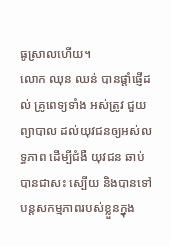ធូស្រាលហើយ។
លោក ឈុន ឈន់ បានផ្តាំផ្ញើដល់ គ្រូពេទ្យទាំង អស់ត្រូវ ជួយព្យាបាល ដល់យុវជនឲ្យអស់លទ្ធភាព ដើម្បីជំងឺ យុវជន ឆាប់បានជាសះ ស្បើយ និងបានទៅបន្តសកម្មភាពរបស់ខ្លួនក្នុង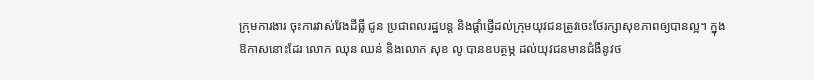ក្រុមការងារ ចុះការវាស់វែងដីធ្លី ជូន ប្រជាពលរដ្ឋបន្ត និងផ្តាំផ្ញើដល់ក្រុមយុវជនត្រូវចេះថែរក្សាសុខភាពឲ្យបានល្អ។ ក្នុងឱកាសនោះដែរ លោក ឈុន ឈន់ និងលោក សុខ លូ បានឧបត្ថម្ភ ដល់យុវជនមានជំងឺនូវថ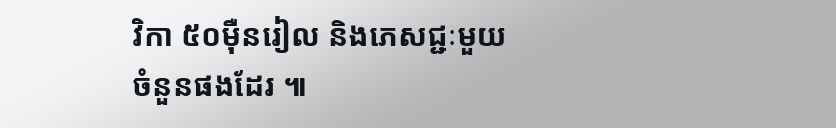វិកា ៥០ម៉ឺនរៀល និងភេសជ្ជៈមួយ ចំនួនផងដែរ ៕